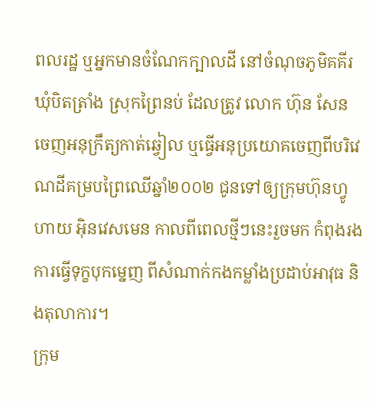ពលរដ្ឋ ឬអ្នកមានចំណែកក្បាលដី នៅចំណុចភូមិគគីរ ឃុំបិតត្រាំង ស្រុកព្រៃនប់ ដែលត្រូវ លោក ហ៊ុន សែន ចេញអនុក្រឹត្យកាត់ឆ្វៀល ឬធ្វើអនុប្រយោគចេញពីបរិវេណដីគម្របព្រៃឈើឆ្នាំ២០០២ ជូនទៅឲ្យក្រុមហ៊ុនហ្វូហាយ អ៊ិនវេសមេន កាលពីពេលថ្មីៗនេះរួចមក កំពុងរងការធ្វើទុក្ខបុកម្នេញ ពីសំណាក់កងកម្លាំងប្រដាប់អាវុធ និងតុលាការ។
ក្រុម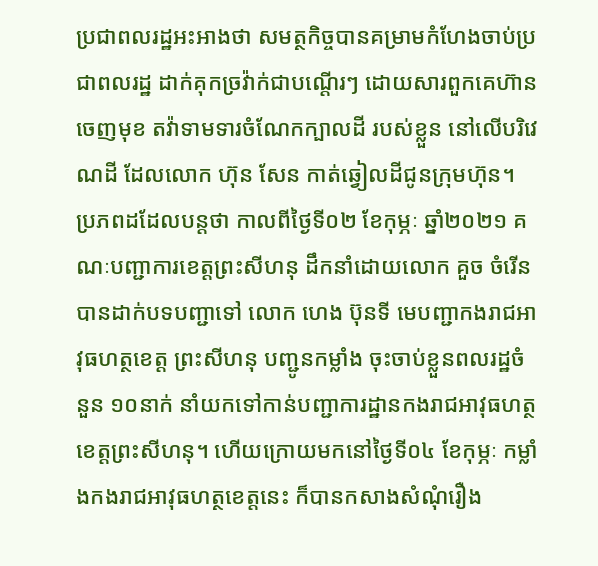ប្រជាពលរដ្ឋអះអាងថា សមត្ថកិច្ចបានគម្រាមកំហែងចាប់ប្រជាពលរដ្ឋ ដាក់គុកច្រវ៉ាក់ជាបណ្តើរៗ ដោយសារពួកគេហ៊ានចេញមុខ តវ៉ាទាមទារចំណែកក្បាលដី របស់ខ្លួន នៅលើបរិវេណដី ដែលលោក ហ៊ុន សែន កាត់ឆ្វៀលដីជូនក្រុមហ៊ុន។
ប្រភពដដែលបន្តថា កាលពីថ្ងៃទី០២ ខែកុម្ភៈ ឆ្នាំ២០២១ គណៈបញ្ជាការខេត្តព្រះសីហនុ ដឹកនាំដោយលោក គួច ចំរើន បានដាក់បទបញ្ជាទៅ លោក ហេង ប៊ុនទី មេបញ្ជាកងរាជអាវុធហត្ថខេត្ត ព្រះសីហនុ បញ្ជូនកម្លាំង ចុះចាប់ខ្លួនពលរដ្ឋចំនួន ១០នាក់ នាំយកទៅកាន់បញ្ជាការដ្ឋានកងរាជអាវុធហត្ថខេត្តព្រះសីហនុ។ ហើយក្រោយមកនៅថ្ងៃទី០៤ ខែកុម្ភៈ កម្លាំងកងរាជអាវុធហត្ថខេត្តនេះ ក៏បានកសាងសំណុំរឿង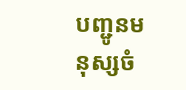បញ្ជូនមនុស្សចំ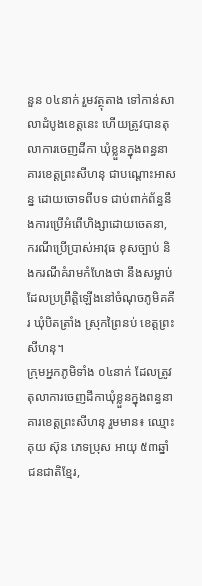នួន ០៤នាក់ រួមវត្ថុតាង ទៅកាន់សាលាដំបូងខេត្តនេះ ហើយត្រូវបានតុលាការចេញដីកា ឃុំខ្លួនក្នុងពន្ធនាគារខេត្តព្រះសីហនុ ជាបណ្តោះអាសន្ន ដោយចោទពីបទ ជាប់ពាក់ព័ន្ធនឹងការប្រើអំពើហិង្សាដោយចេតនា, ករណីប្រើប្រាស់អាវុធ ខុសច្បាប់ និងករណីគំរាមកំហែងថា នឹងសម្លាប់ ដែលប្រព្រឹត្តិឡើងនៅចំណុចភូមិគគីរ ឃុំបិតត្រាំង ស្រុកព្រៃនប់ ខេត្តព្រះសីហនុ។
ក្រុមអ្នកភូមិទាំង ០៤នាក់ ដែលត្រូវតុលាការចេញដីកាឃុំខ្លួនក្នុងពន្ធនាគារខេត្តព្រះសីហនុ រួមមាន៖ ឈ្មោះ គុយ ស៊ុន ភេទប្រុស អាយុ ៥៣ឆ្នាំ ជនជាតិខ្មែរ,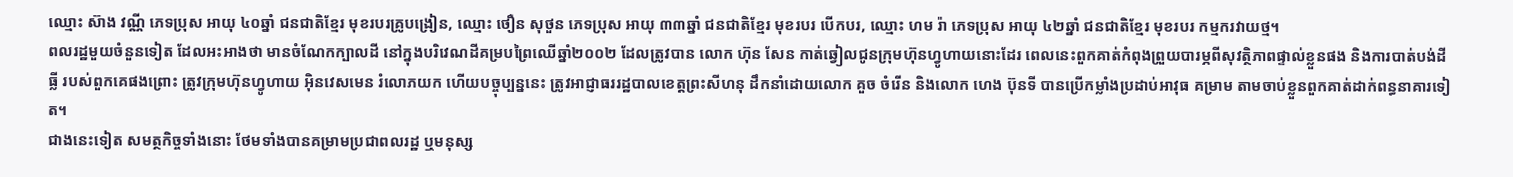ឈ្មោះ ស៊ាង វណ្ណី ភេទប្រុស អាយុ ៤០ឆ្នាំ ជនជាតិខ្មែរ មុខរបរគ្រូបង្រៀន, ឈ្មោះ ថឿន សុថួន ភេទប្រុស អាយុ ៣៣ឆ្នាំ ជនជាតិខ្មែរ មុខរបរ បើកបរ, ឈ្មោះ ហម រ៉ា ភេទប្រុស អាយុ ៤២ឆ្នាំ ជនជាតិខ្មែរ មុខរបរ កម្មករវាយថ្ម។
ពលរដ្ឋមួយចំនួនទៀត ដែលអះអាងថា មានចំណែកក្បាលដី នៅក្នុងបរិវេណដីគម្របព្រៃឈើឆ្នាំ២០០២ ដែលត្រូវបាន លោក ហ៊ុន សែន កាត់ឆ្វៀលជូនក្រុមហ៊ុនហ្វូហាយនោះដែរ ពេលនេះពួកគាត់កំពុងព្រួយបារម្ភពីសុវត្ថិភាពផ្ទាល់ខ្លួនផង និងការបាត់បង់ដីធ្លី របស់ពួកគេផងព្រោះ ត្រូវក្រុមហ៊ុនហ្វូហាយ អ៊ិនវេសមេន រំលោភយក ហើយបច្ចុប្បន្ននេះ ត្រូវអាជ្ញាធររដ្ឋបាលខេត្តព្រះសីហនុ ដឹកនាំដោយលោក គួច ចំរើន និងលោក ហេង ប៊ុនទី បានប្រើកម្លាំងប្រដាប់អាវុធ គម្រាម តាមចាប់ខ្លួនពួកគាត់ដាក់ពន្ធនាគារទៀត។
ជាងនេះទៀត សមត្ថកិច្ចទាំងនោះ ថែមទាំងបានគម្រាមប្រជាពលរដ្ឋ ឬមនុស្ស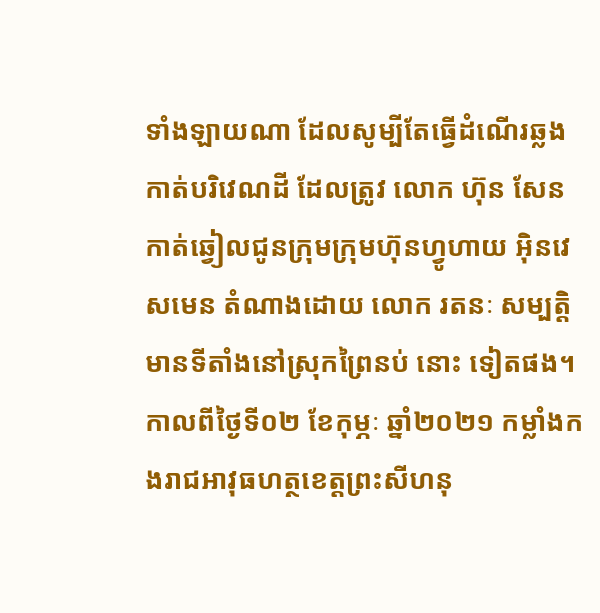ទាំងឡាយណា ដែលសូម្បីតែធ្វើដំណើរឆ្លងកាត់បរិវេណដី ដែលត្រូវ លោក ហ៊ុន សែន កាត់ឆ្វៀលជូនក្រុមក្រុមហ៊ុនហ្វូហាយ អ៊ិនវេសមេន តំណាងដោយ លោក រតនៈ សម្បត្តិ មានទីតាំងនៅស្រុកព្រៃនប់ នោះ ទៀតផង។
កាលពីថ្ងៃទី០២ ខែកុម្ភៈ ឆ្នាំ២០២១ កម្លាំងកងរាជអាវុធហត្ថខេត្តព្រះសីហនុ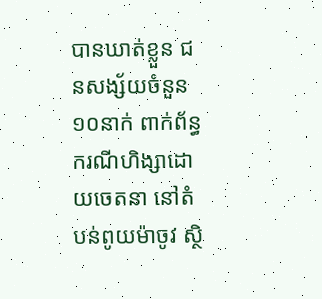បានឃាត់ខ្លួន ជនសង្ស័យចំនួន ១០នាក់ ពាក់ព័ន្ធករណីហិង្សាដោយចេតនា នៅតំបន់ពូយម៉ាចូវ ស្ថិ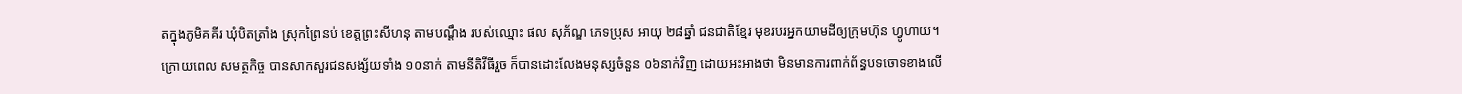តក្នុងភូមិគគីរ ឃុំបិតត្រាំង ស្រុកព្រៃនប់ ខេត្តព្រះសីហនុ តាមបណ្ដឹង របស់ឈ្មោះ ផល សុភ័ណ្ឌ ភេទប្រុស អាយុ ២៨ឆ្នាំ ជនជាតិខ្មែរ មុខរបរអ្នកយាមដីឲ្យក្រុមហ៊ុន ហ្វូហាយ។
ក្រោយពេល សមត្ថកិច្ច បានសាកសួរជនសង្ស័យទាំង ១០នាក់ តាមនីតិវីធីរួច ក៏បានដោះលែងមនុស្សចំនួន ០៦នាក់វិញ ដោយអះអាងថា មិនមានការពាក់ព័ន្ធបទចោទខាងលើ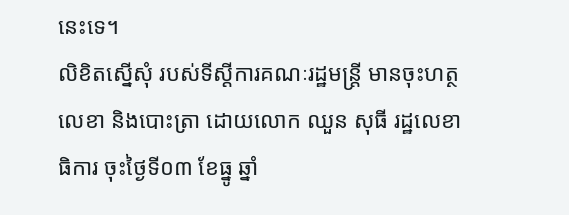នេះទេ។
លិខិតស្នើសុំ របស់ទីស្តីការគណៈរដ្ឋមន្ត្រី មានចុះហត្ថលេខា និងបោះត្រា ដោយលោក ឈួន សុធី រដ្ឋលេខាធិការ ចុះថ្ងៃទី០៣ ខែធ្នូ ឆ្នាំ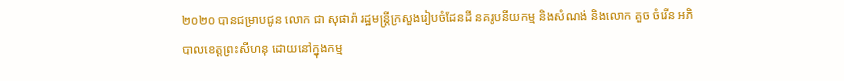២០២០ បានជម្រាបជូន លោក ជា សុផារ៉ា រដ្ឋមន្ត្រីក្រសួងរៀបចំដែនដី នគរូបនីយកម្ម និងសំណង់ និងលោក គួច ចំរើន អភិបាលខេត្តព្រះសីហនុ ដោយនៅក្នុងកម្ម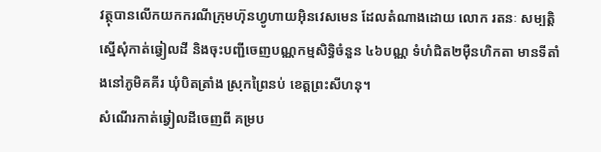វត្ថុបានលើកយកករណីក្រុមហ៊ុនហ្វូហាយអ៊ិនវេសមេន ដែលតំណាងដោយ លោក រតនៈ សម្បត្តិ ស្នើសុំកាត់ឆ្វៀលដី និងចុះបញ្ជីចេញបណ្ណកម្មសិទ្ធិចំនួន ៤៦បណ្ណ ទំហំជិត២ម៉ឺនហិកតា មានទីតាំងនៅភូមិគគីរ ឃុំបិតត្រាំង ស្រុកព្រៃនប់ ខេត្តព្រះសីហនុ។
សំណើរកាត់ឆ្វៀលដីចេញពី គម្រប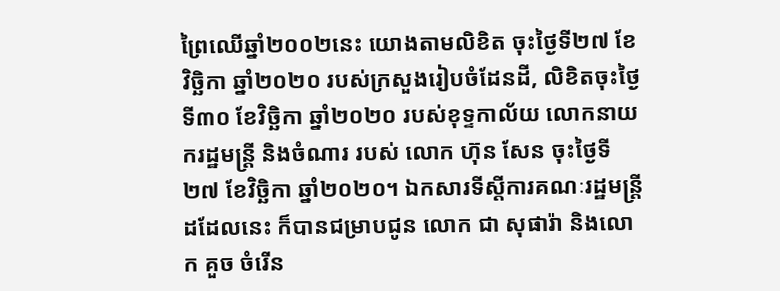ព្រៃឈើឆ្នាំ២០០២នេះ យោងតាមលិខិត ចុះថ្ងៃទី២៧ ខែវិច្ឆិកា ឆ្នាំ២០២០ របស់ក្រសួងរៀបចំដែនដី, លិខិតចុះថ្ងៃទី៣០ ខែវិច្ឆិកា ឆ្នាំ២០២០ របស់ខុទ្ទកាល័យ លោកនាយករដ្ឋមន្ត្រី និងចំណារ របស់ លោក ហ៊ុន សែន ចុះថ្ងៃទី២៧ ខែវិច្ឆិកា ឆ្នាំ២០២០។ ឯកសារទីស្តីការគណៈរដ្ឋមន្ត្រីដដែលនេះ ក៏បានជម្រាបជូន លោក ជា សុផារ៉ា និងលោក គួច ចំរើន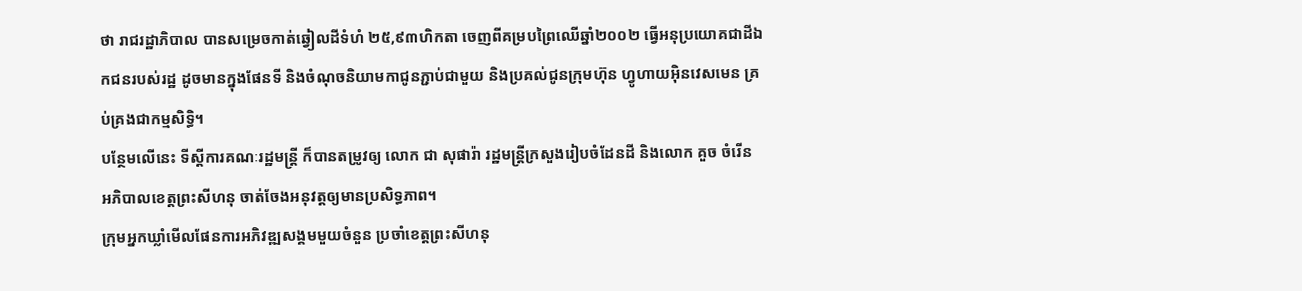ថា រាជរដ្ឋាភិបាល បានសម្រេចកាត់ឆ្វៀលដីទំហំ ២៥,៩៣ហិកតា ចេញពីគម្របព្រៃឈើឆ្នាំ២០០២ ធ្វើអនុប្រយោគជាដីឯកជនរបស់រដ្ឋ ដូចមានក្នុងផែនទី និងចំណុចនិយាមកាជូនភ្ជាប់ជាមួយ និងប្រគល់ជូនក្រុមហ៊ុន ហ្វូហាយអ៊ិនវេសមេន គ្រប់គ្រងជាកម្មសិទ្ធិ។
បន្ថែមលើនេះ ទីស្តីការគណៈរដ្ឋមន្ត្រី ក៏បានតម្រូវឲ្យ លោក ជា សុផារ៉ា រដ្ឋមន្ត្រីក្រសួងរៀបចំដែនដី និងលោក គួច ចំរើន អភិបាលខេត្តព្រះសីហនុ ចាត់ចែងអនុវត្តឲ្យមានប្រសិទ្ធភាព។
ក្រុមអ្នកឃ្លាំមើលផែនការអភិវឌ្ឍសង្គមមួយចំនួន ប្រចាំខេត្តព្រះសីហនុ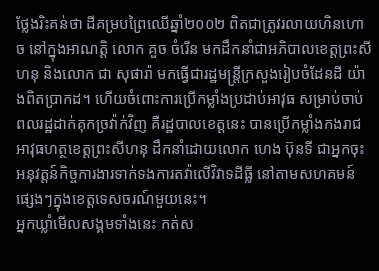ថ្លែងរិះគន់ថា ដីគម្របព្រៃឈើឆ្នាំ២០០២ ពិតជាត្រូវរលាយហិនហោច នៅក្នុងអាណត្តិ លោក គួច ចំរើន មកដឹកនាំជាអភិបាលខេត្តព្រះសីហនុ និងលោក ជា សុផារ៉ា មកធ្វើជារដ្ឋមន្ត្រីក្រសួងរៀបចំដែនដី យ៉ាងពិតប្រាកដ។ ហើយចំពោះការប្រើកម្លាំងប្រដាប់អាវុធ សម្រាប់ចាប់ពលរដ្ឋដាក់គុកច្រវ៉ាក់វិញ គឺរដ្ឋបាលខេត្តនេះ បានប្រើកម្លាំងកងរាជអាវុធហត្ថខេត្តព្រះសីហនុ ដឹកនាំដោយលោក ហេង ប៊ុនទី ជាអ្នកចុះអនុវត្តន៍កិច្ចការងារទាក់ទងការតវ៉ាលើវិវាទដីធ្លី នៅតាមសហគមន៍ផ្សេងៗក្នុងខេត្តទេសចរណ៍មួយនេះ។
អ្នកឃ្លាំមើលសង្គមទាំងនេះ កត់ស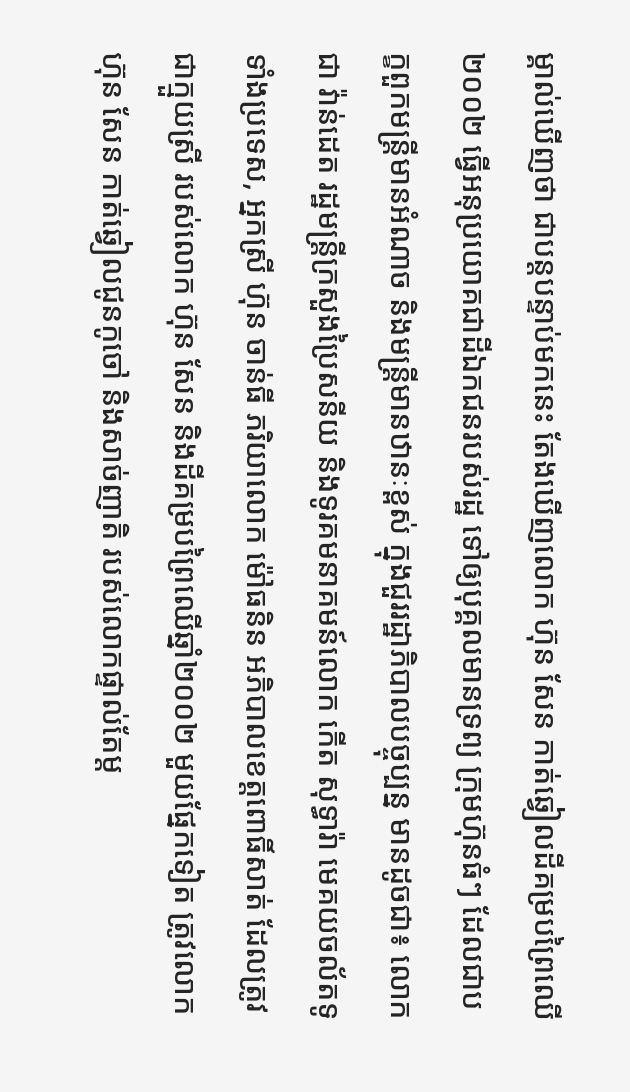ម្គាល់ឃើញថា ជាបន្តបន្ទាប់មកនេះ តែងឃើញលោក ហ៊ុន សែន កាត់ឆ្វៀលដីគម្របព្រៃឈើ២០០២ ធ្វើអនុប្រយោគជាដីឯកជនរបស់រដ្ឋ ទៅឲ្យបុគ្គលមានទ្រព្យ ក្រុមហ៊ុនធំៗ ដែលជាបក្ខពួកមន្ត្រីមានអំណាច និងមន្ត្រីមានឋានៈខ្ពស់ ក្នុងជួររដ្ឋាភិបាលបច្ចុប្បន្ន មានដូចជា៖ លោក ជា វ៉ាន់ដេត រដ្ឋមន្ត្រីក្រសួងប្រៃសនីយ និងទូរគមនាគមន៍លោក កើត សុទ្ធារ៉ា មេគយចល័តទូទាំងប្រទេស, អ្នកស្រី ហ៊ុន ចាន់ធី ភរិយាលោក ម៉ៅធនិន អភិបាលខេត្តពោធិ៍សាត់ ដែលត្រូវជាក្មួយស្រី របស់លោក ហ៊ុន សែន និងដីគម្របព្រៃឈើឆ្នាំ២០០២ មួយផ្នែកទៀត ត្រូវលោក ហ៊ុន សែន កាត់ឆ្វៀលជូនកូចៅ និងសាច់ញាតិ របស់លោកផ្ទាល់តែម្ត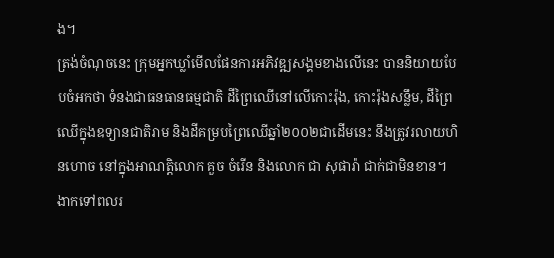ង។
ត្រង់ចំណុចនេះ ក្រុមអ្នកឃ្លាំមើលផែនការអភិវឌ្ឍសង្គមខាងលើនេះ បាននិយាយបែបចំអកថា ទំនងជាធនធានធម្មជាតិ ដីព្រៃឈើនៅលើកោះរ៉ុង, កោះរ៉ុងសន្លឹម, ដីព្រៃឈើក្នុងឧទ្យានជាតិរាម និងដីគម្របព្រៃឈើឆ្នាំ២០០២ជាដើមនេះ នឹងត្រូវរលាយហិនហោច នៅក្នុងអាណត្តិលោក គួច ចំរើន និងលោក ជា សុផារ៉ា ជាក់ជាមិនខាន។
ងាកទៅពលរ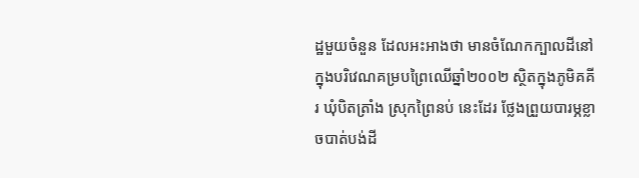ដ្ឋមួយចំនួន ដែលអះអាងថា មានចំណែកក្បាលដីនៅក្នុងបរិវេណគម្របព្រៃឈើឆ្នាំ២០០២ ស្ថិតក្នុងភូមិគគីរ ឃុំបិតត្រាំង ស្រុកព្រៃនប់ នេះដែរ ថ្លែងព្រួយបារម្ភខ្លាចបាត់បង់ដី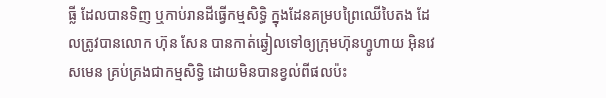ធ្លី ដែលបានទិញ ឬកាប់រានដីធ្វើកម្មសិទ្ធិ ក្នុងដែនគម្របព្រៃឈើបៃតង ដែលត្រូវបានលោក ហ៊ុន សែន បានកាត់ឆ្វៀលទៅឲ្យក្រុមហ៊ុនហ្វូហាយ អ៊ិនវេសមេន គ្រប់គ្រងជាកម្មសិទ្ធិ ដោយមិនបានខ្វល់ពីផលប៉ះ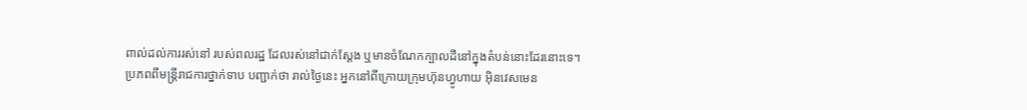ពាល់ដល់ការរស់នៅ របស់ពលរដ្ឋ ដែលរស់នៅជាក់ស្តែង ឬមានចំណែកក្បាលដីនៅក្នុងតំបន់នោះដែរនោះទេ។
ប្រភពពីមន្ត្រីរាជការថ្នាក់ទាប បញ្ជាក់ថា រាល់ថ្ងៃនេះ អ្នកនៅពីក្រោយក្រុមហ៊ុនហ្វូហាយ អ៊ិនវេសមេន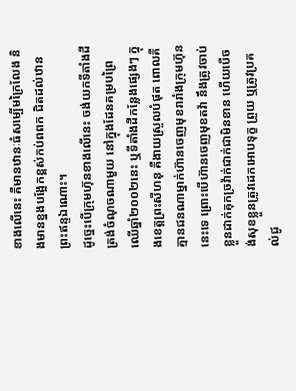ខាងលើនេះ គឺមានឋានៈធំសម្បើមក្រៃលែង និងមានខ្នងបង្អែកខ្ពស់កប់ពពក ជិតដល់ឋានព្រះឥន្ទឯណោះ។
ដូច្នេះបើក្រុមហ៊ុនខាងលើនេះ ចង់យកទីតាំងដីត្រង់ចំណុចណាមួយ នៅក្នុងដែនគម្របព្រៃឈើឆ្នាំ២០០២នេះ ឬទីតាំងដីកន្លែងផ្សេងៗ ក្នុងខេត្តព្រះសីហនុ គឺងាយស្រួលបំផុត ពោលគឺគ្មានជនណាម្នាក់ហ៊ានចេញមុខរារាំងក្រុមហ៊ុននេះទេ ព្រោះបើហ៊ានចេញមុខតវ៉ា នឹងត្រូវចាប់ខ្លួនដាក់គុកច្រវ៉ាក់ជាក់ជាមិនខាន ហើយបើចង់សុខខ្លួនត្រូវដេកអោបទុក្ខ ព្រួយ ឬត្រូវប្រគល់ជូ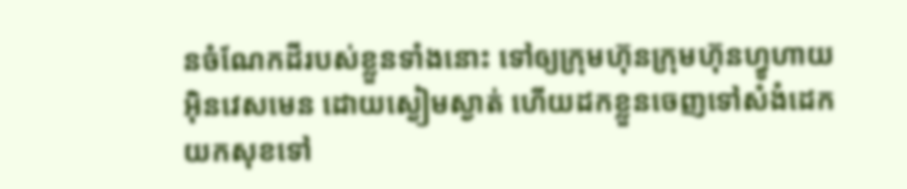នចំណែកដីរបស់ខ្លួនទាំងនោះ ទៅឲ្យក្រុមហ៊ុនក្រុមហ៊ុនហ្វូហាយ អ៊ិនវេសមេន ដោយស្ងៀមស្ងាត់ ហើយដកខ្លួនចេញទៅសំងំដេកយកសុខទៅ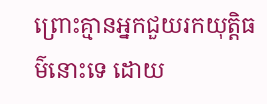ព្រោះគ្មានអ្នកជួយរកយុត្តិធម៌នោះទេ ដោយ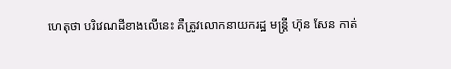ហេតុថា បរិវេណដីខាងលើនេះ គឺត្រូវលោកនាយករដ្ឋ មន្ត្រី ហ៊ុន សែន កាត់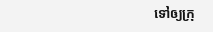ទៅឲ្យក្រុ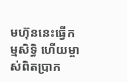មហ៊ុននេះធ្វើកម្មសិទ្ធិ ហើយម្ចាស់ពិតប្រាក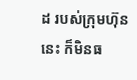ដ របស់ក្រុមហ៊ុននេះ ក៏មិនធ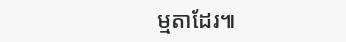ម្មតាដែរ៕